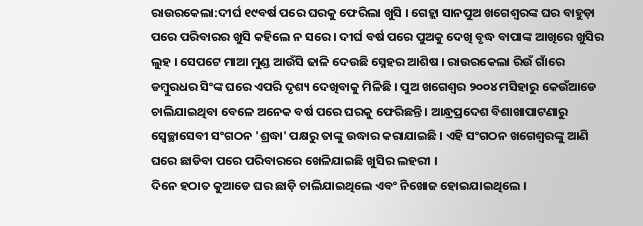ରାଉରକେଲା:ଦୀର୍ଘ ୧୯ବର୍ଷ ପରେ ଘରକୁ ଫେରିଲା ଖୁସି । ଗେହ୍ଲା ସାନପୁଅ ଖଗେଶ୍ବରଙ୍କ ଘର ବାହୁଡ଼ା ପରେ ପରିବାରର ଖୁସି କହିଲେ ନ ସରେ । ଦୀର୍ଘ ବର୍ଷ ପରେ ପୁଅକୁ ଦେଖି ବୃଦ୍ଧ ବାପାଙ୍କ ଆଖିରେ ଖୁସିର ଲୁହ । ସେପଟେ ମାଆ ମୁଣ୍ଡ ଆଉଁସି ଢାଳି ଦେଉଛି ସ୍ନେହର ଆଶିଷ । ରାଉରକେଲା ରିଉଁ ଗାଁରେ ଡମ୍ବୁରଧର ସିଂଙ୍କ ଘରେ ଏପରି ଦୃଶ୍ୟ ଦେଖିବାକୁ ମିଳିଛି । ପୁଅ ଖଗେଶ୍ବର ୨୦୦୪ ମସିହାରୁ କେଉଁଆଡେ ଚାଲିଯାଇଥିବା ବେଳେ ଅନେକ ବର୍ଷ ପରେ ଘରକୁ ଫେରିଛନ୍ତି । ଆନ୍ଧ୍ରପ୍ରଦେଶ ବିଶାଖାପାଟଣାରୁ ସ୍ବେଚ୍ଛାସେବୀ ସଂଗଠନ 'ଶ୍ରଦ୍ଧା' ପକ୍ଷରୁ ତାଙ୍କୁ ଉଦ୍ଧାର କରାଯାଇଛି । ଏହି ସଂଗଠନ ଖଗେଶ୍ବରଙ୍କୁ ଆଣି ଘରେ ଛାଡିବା ପରେ ପରିବାରରେ ଖେଳିଯାଇଛି ଖୁସିର ଲହରୀ ।
ଦିନେ ହଠାତ କୁଆଡେ ଘର ଛାଡ଼ି ଚାଲିଯାଇଥିଲେ ଏବଂ ନିଖୋଜ ହୋଇଯାଇଥିଲେ ।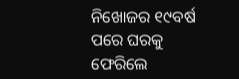ନିଖୋଜର ୧୯ବର୍ଷ ପରେ ଘରକୁ ଫେରିଲେ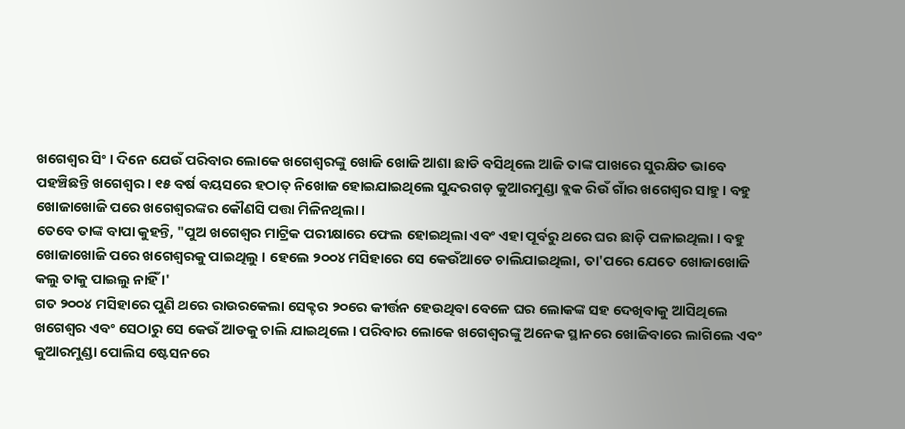ଖଗେଶ୍ୱର ସିଂ। ଦିନେ ଯେଉଁ ପରିବାର ଲୋକେ ଖଗେଶ୍ବରଙ୍କୁ ଖୋଜି ଖୋଜି ଆଶା ଛାଡି ବସିଥିଲେ ଆଜି ତାଙ୍କ ପାଖରେ ସୁରକ୍ଷିତ ଭାବେ ପହଞ୍ଚିଛନ୍ତି ଖଗେଶ୍ବର । ୧୫ ବର୍ଷ ବୟସରେ ହଠାତ୍ ନିଖୋଜ ହୋଇଯାଇଥିଲେ ସୁନ୍ଦରଗଡ଼ କୁଆରମୁଣ୍ଡା ବ୍ଲକ ରିଉଁ ଗାଁର ଖଗେଶ୍ୱର ସାହୁ । ବହୁ ଖୋଜାଖୋଜି ପରେ ଖଗେଶ୍ୱରଙ୍କର କୌଣସି ପତ୍ତା ମିଳିନଥିଲା ।
ତେବେ ତାଙ୍କ ବାପା କୁହନ୍ତି, "ପୁଅ ଖଗେଶ୍ବର ମାଟ୍ରିକ ପରୀକ୍ଷାରେ ଫେଲ ହୋଇଥିଲା ଏବଂ ଏହା ପୂର୍ବରୁ ଥରେ ଘର ଛାଡ଼ି ପଳାଇଥିଲା । ବହୁ ଖୋଜାଖୋଜି ପରେ ଖଗେଶ୍ବରକୁ ପାଇଥିଲୁ । ହେଲେ ୨୦୦୪ ମସିହାରେ ସେ କେଉଁଆଡେ ଚାଲିଯାଇଥିଲା, ତା'ପରେ ଯେତେ ଖୋଜାଖୋଜି କଲୁ ତାକୁ ପାଇଲୁ ନାହିଁ ।'
ଗତ ୨୦୦୪ ମସିହାରେ ପୁଣି ଥରେ ରାଉରକେଲା ସେକ୍ଟର ୨୦ରେ କୀର୍ତ୍ତନ ହେଉଥିବା ବେଳେ ଘର ଲୋକଙ୍କ ସହ ଦେଖିବାକୁ ଆସିଥିଲେ ଖଗେଶ୍ବର ଏବଂ ସେଠାରୁ ସେ କେଉଁ ଆଡକୁ ଚାଲି ଯାଇଥିଲେ । ପରିବାର ଲୋକେ ଖଗେଶ୍ବରଙ୍କୁ ଅନେକ ସ୍ଥାନରେ ଖୋଜିବାରେ ଲାଗିଲେ ଏବଂ କୁଆରମୁଣ୍ଡା ପୋଲିସ ଷ୍ଟେସନରେ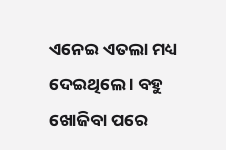ଏନେଇ ଏତଲା ମଧ୍ୟ ଦେଇଥିଲେ । ବହୁ ଖୋଜିବା ପରେ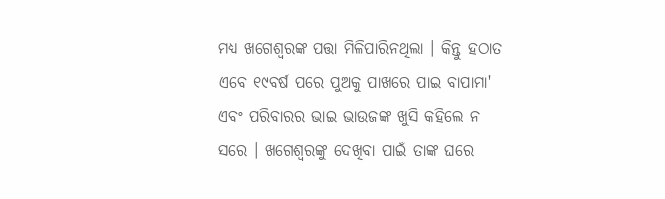ମଧ୍ୟ ଖଗେଶ୍ବରଙ୍କ ପତ୍ତା ମିଳିପାରିନଥିଲା । କିନ୍ତୁ ହଠାତ ଏବେ ୧୯ବର୍ଷ ପରେ ପୁଅକୁ ପାଖରେ ପାଇ ବାପାମା' ଏବଂ ପରିବାରର ଭାଇ ଭାଉଜଙ୍କ ଖୁସି କହିଲେ ନ ସରେ । ଖଗେଶ୍ୱରଙ୍କୁ ଦେଖିବା ପାଇଁ ତାଙ୍କ ଘରେ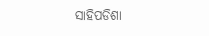ସାହିପଡିଶା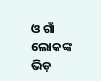ଓ ଗାଁ ଲୋକଙ୍କ ଭିଡ଼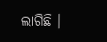ଲାଗିଛି ।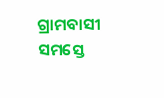ଗ୍ରାମବାସୀ ସମସ୍ତେ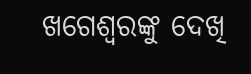ଖଗେଶ୍ୱରଙ୍କୁ ଦେଖି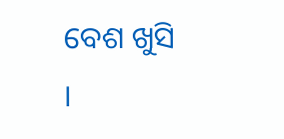ବେଶ ଖୁସି ।